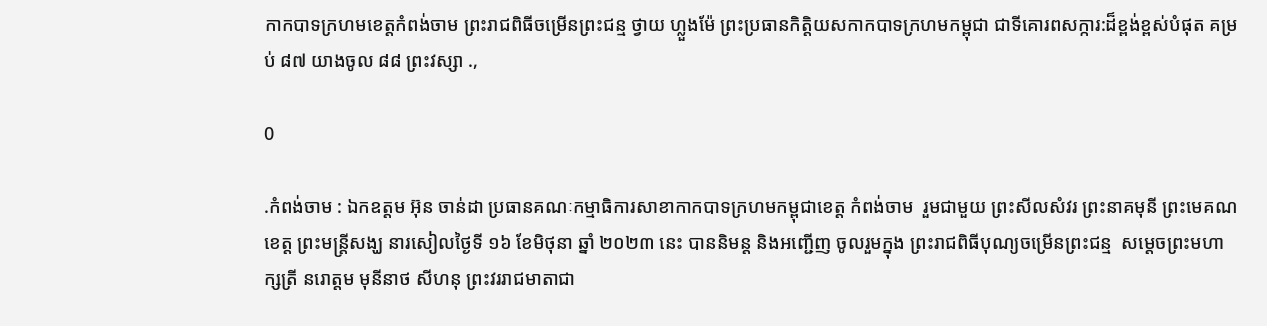កាកបាទក្រហមខេត្តកំពង់ចាម ព្រះរាជពិធីចម្រើនព្រះជន្ម ថ្វាយ ហ្លួងម៉ែ ព្រះប្រធានកិត្តិយសកាកបាទក្រហមកម្ពុជា ជាទីគោរពសក្ការ:ដ៏ខ្ពង់ខ្ពស់បំផុត គម្រប់ ៨៧ យាងចូល ៨៨ ព្រះវស្សា .,

0

.កំពង់ចាម : ឯកឧត្តម អ៊ុន ចាន់ដា ប្រធានគណៈកម្មាធិការសាខាកាកបាទក្រហមកម្ពុជាខេត្ត កំពង់ចាម  រួមជាមួយ ព្រះសីលសំវរ ព្រះនាគមុនី ព្រះមេគណខេត្ត ព្រះមន្ត្រីសង្ឃ នារសៀលថ្ងៃទី ១៦ ខែមិថុនា ឆ្នាំ ២០២៣ នេះ បាននិមន្ត និងអញ្ជើញ ចូលរួមក្នុង ព្រះរាជពិធីបុណ្យចម្រើនព្រះជន្ម  សម្តេចព្រះមហាក្សត្រី នរោត្តម មុនីនាថ សីហនុ ព្រះវររាជមាតាជា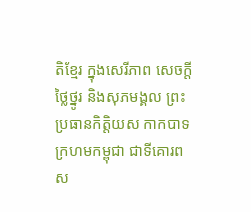តិខ្មែរ ក្នុងសេរីភាព សេចក្តីថ្លៃថ្នូរ និងសុភមង្គល ព្រះប្រធានកិត្តិយស កាកបាទក្រហមកម្ពុជា ជាទីគោរពស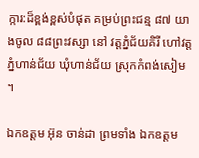ក្ការ:ដ៏ខ្ពង់ខ្ពស់បំផុត គម្រប់ព្រះជន្ម ៨៧ យាងចូល ៨៨ព្រះវស្សា នៅ វត្តភ្នំជ័យគិរី ហៅវត្តភ្នំហាន់ជ័យ ឃុំហាន់ជ័យ ស្រុកកំពង់សៀម  ។

ឯកឧត្តម អ៊ុន ចាន់ដា ព្រមទាំង ឯកឧត្តម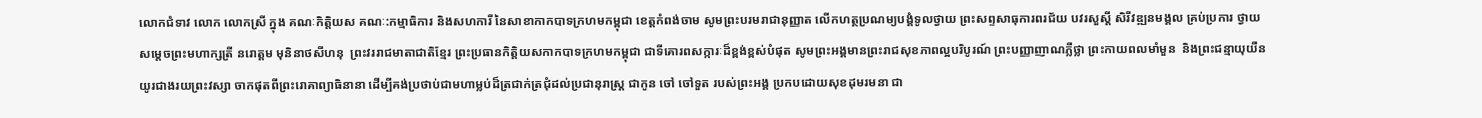លោកជំទាវ លោក លោកស្រី ក្នុង គណៈកិត្តិយស គណៈ:កម្មាធិការ និងសហការី នៃសាខាកាកបាទក្រហមកម្ពុជា ខេត្តកំពង់ចាម សូមព្រះបរមរាជានុញ្ញាត លើកហត្ថប្រណម្យបង្គំទូលថ្វាយ ព្រះសព្ទសាធុការពរជ័យ បវរសួស្តី សិរីវឌ្ឍនមង្គល គ្រប់ប្រការ ថ្វាយសម្តេចព្រះមហាក្សត្រី នរោត្តម មុនិនាថសីហនុ  ព្រះវររាជមាតាជាតិខ្មែរ ព្រះប្រធានកិត្តិយសកាកបាទក្រហមកម្ពុជា ជាទីគោរពសក្ការៈដ៏ខ្ពង់ខ្ពស់បំផុត សូមព្រះអង្គមានព្រះរាជសុខភាពល្អបរិបូរណ៍ ព្រះបញ្ញាញាណភ្លឺថ្លា ព្រះកាយពលមាំមួន  និងព្រះជន្មាយុយឺនយូរជាងរយព្រះវស្សា ចាកផុតពីព្រះរោគាព្យាធិនានា ដើម្បីគង់ប្រថាប់ជាមហាម្លប់ដ៏ត្រជាក់ត្រជុំដល់ប្រជានុរាស្រ្ត ជាកូន ចៅ ចៅទួត របស់ព្រះអង្គ ប្រកបដោយសុខដុមរមនា ជា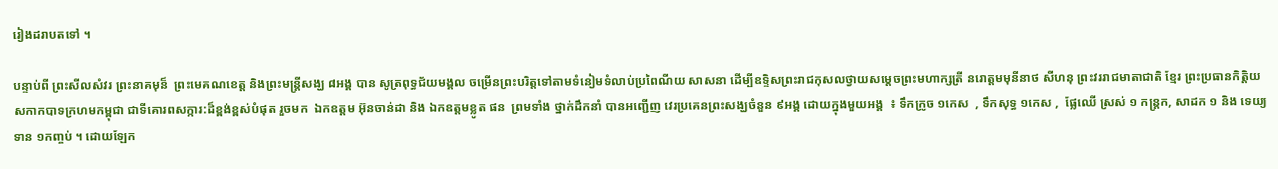រៀងដរាបតទៅ ។

បន្ទាប់ពី ព្រះសីលសំវរ ព្រះនាគមុន៏  ព្រះមេគណខេត្ត និងព្រះមន្ត្រីសង្ឃ ៨អង្គ បាន សូត្រពុទ្ធជ័យមង្គល ចម្រើនព្រះបរិត្តទៅតាមទំនៀមទំលាប់ប្រពៃណីយ សាសនា ដើម្បីឧទ្ទិសព្រះរាជកុសលថ្វាយសម្ដេចព្រះមហាក្សត្រី នរោត្តមមុនីនាថ សីហនុ ព្រះវររាជមាតាជាតិ ខ្មែរ ព្រះប្រធានកិត្តិយសកាកបាទក្រហមកម្ពុជា ជាទីគោរពសក្ការ:ដ៏ខ្ពង់ខ្ពស់បំផុត រួចមក  ឯកឧត្តម អ៊ុនចាន់ដា និង ឯកឧត្តមខ្លូត ផន  ព្រមទាំង ថ្នាក់ដឹកនាំ បានអញ្ជើញ វេរប្រគេនព្រះសង្ឃចំនួន ៩អង្គ ដោយក្នុងមួយអង្គ  ៖ ទឹកក្រូច ១កេស  , ទឹកសុទ្ធ ១កេស ,  ផ្លែឈើ ស្រស់ ១ កន្ត្រក, សាដក ១ និង ទេយ្យទាន ១កញ្ចប់ ។ ដោយឡែក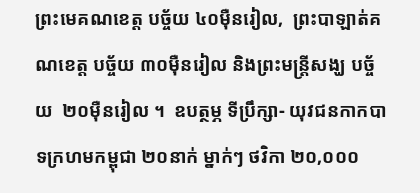ព្រះមេគណខេត្ត បច្ច័យ ៤០ម៉ឺនរៀល,  ព្រះបាឡាត់គណខេត្ត បច្ច័យ ៣០ម៉ឺនរៀល និងព្រះមន្ត្រីសង្ឃ បច្ច័យ  ២០ម៉ឺនរៀល ។  ឧបត្ថម្ភ ទីប្រឹក្សា- យុវជនកាកបាទក្រហមកម្ពុជា ២០នាក់ ម្នាក់ៗ ថវិកា ២០,០០០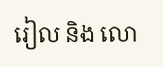រៀល និង លោ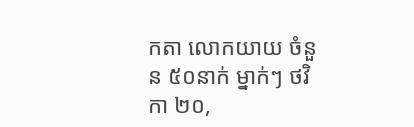កតា លោកយាយ ចំនួន ៥០នាក់ ម្នាក់ៗ ថវិកា ២០,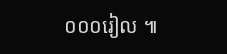០០០រៀល ៕